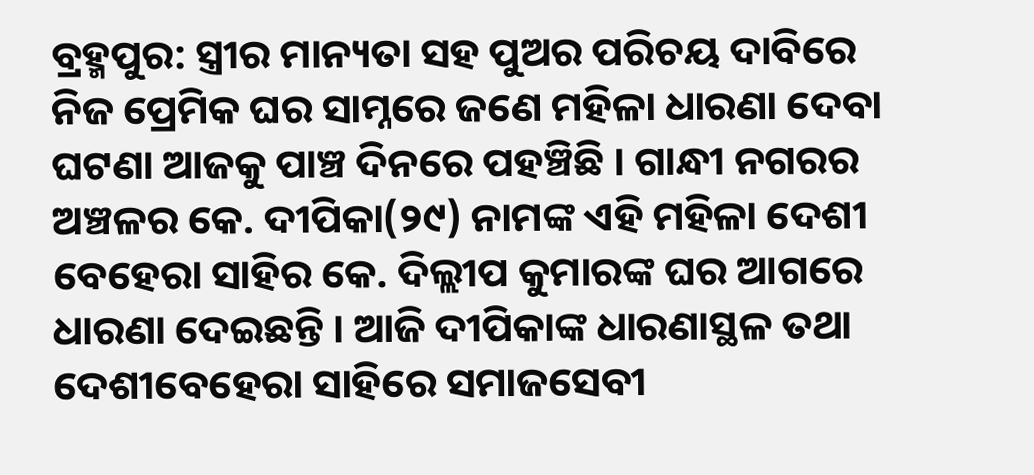ବ୍ରହ୍ମପୁର: ସ୍ତ୍ରୀର ମାନ୍ୟତା ସହ ପୁଅର ପରିଚୟ ଦାବିରେ ନିଜ ପ୍ରେମିକ ଘର ସାମ୍ନରେ ଜଣେ ମହିଳା ଧାରଣା ଦେବା ଘଟଣା ଆଜକୁ ପାଞ୍ଚ ଦିନରେ ପହଞ୍ଚିଛି । ଗାନ୍ଧୀ ନଗରର ଅଞ୍ଚଳର କେ. ଦୀପିକା(୨୯) ନାମଙ୍କ ଏହି ମହିଳା ଦେଶୀ ବେହେରା ସାହିର କେ. ଦିଲ୍ଲୀପ କୁମାରଙ୍କ ଘର ଆଗରେ ଧାରଣା ଦେଇଛନ୍ତି । ଆଜି ଦୀପିକାଙ୍କ ଧାରଣାସ୍ଥଳ ତଥା ଦେଶୀବେହେରା ସାହିରେ ସମାଜସେବୀ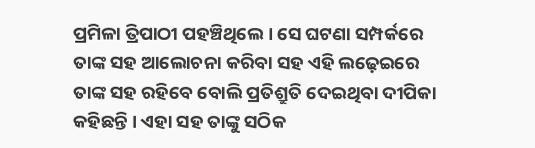ପ୍ରମିଳା ତ୍ରିପାଠୀ ପହଞ୍ଚିଥିଲେ । ସେ ଘଟଣା ସମ୍ପର୍କରେ ତାଙ୍କ ସହ ଆଲୋଚନା କରିବା ସହ ଏହି ଲଢ଼େଇରେ ତାଙ୍କ ସହ ରହିବେ ବୋଲି ପ୍ରତିଶ୍ରୁତି ଦେଇଥିବା ଦୀପିକା କହିଛନ୍ତି । ଏହା ସହ ତାଙ୍କୁ ସଠିକ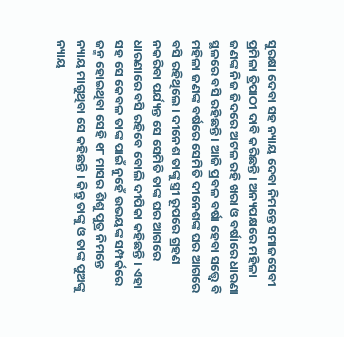ସୁରକ୍ଷା ଦେବା ସହ ନ୍ୟାୟ ଦେବା ନିମନ୍ତେ ସମାଜସେବୀ ପ୍ରମିଳା ତ୍ରିପାଠୀ ଦାବି କରିଛନ୍ତି । ଅନ୍ୟପକ୍ଷରେ ମହିଳା ଜଣଙ୍କ ନିଜ ଜିଦରେ ଅଟଳ ରହି ଖରା ଓ ବର୍ଷାରେ ଧାରଣା ସ୍ଥଳରେ ବସି ରହିଛନ୍ତି । ଆଜି ପ୍ରବଳ ବର୍ଷା ହେବା ସତ୍ତ୍ୱେ ବି ମହିଳା ଜଣଙ୍କ ବର୍ଷରେ ସେମିତି ଦୀନେଶଙ୍କ ଘର ଆଗରେ ବସି ରହିଥିଲେ । ଦୀନେଶ ତାଙ୍କୁ ସ୍ତ୍ରୀ ରୂପରେ ଗ୍ରହଣ ନକରିବା ପର୍ଯ୍ୟନ୍ତ ସେ ସେମିତି ତାଙ୍କ ଘର ଆଗରେ ଧାରଣାରେ ବସି ରହିବେ ବୋଲି ଦୀପିକା କହିଛନ୍ତି । ଏହା ସହ ସେ କେବଳ ତାଙ୍କ ପାଇଁ ନୁହେଁ ଉଭୟଙ୍କ ସମ୍ପର୍କରେ ଜନ୍ମ ହୋଇଥିବା ସେହି ୧୮ ମାସର ଶିଶୁ ପୁତ୍ର ନିମନ୍ତେ ନ୍ୟାୟ ମାଗୁଥିବା ସେ କହିଛନ୍ତି । କିନ୍ତୁ ତାଙ୍କୁ ଓ ତାଙ୍କ ପୁଅଙ୍କୁ ନ୍ୟାୟ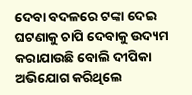ଦେବା ବଦଳରେ ଟଙ୍କା ଦେଇ ଘଟଣାକୁ ଚାପି ଦେବାକୁ ଉଦ୍ୟମ କରାଯାଉଛି ବୋଲି ଦୀପିକା ଅଭିଯୋଗ କରିଥିଲେ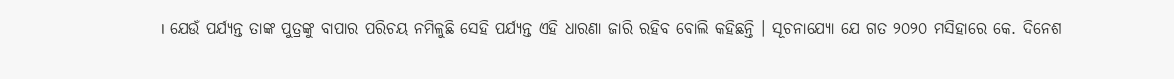। ଯେଉଁ ପର୍ଯ୍ୟନ୍ତ ତାଙ୍କ ପୁତ୍ରଙ୍କୁ ବାପାର ପରିଚୟ ନମିଳୁଛି ସେହି ପର୍ଯ୍ୟନ୍ତ ଏହି ଧାରଣା ଜାରି ରହିବ ବୋଲି କହିଛନ୍ତି । ସୂଚନାଯ୍ୟୋ ଯେ ଗତ ୨୦୨୦ ମସିହାରେ କେ. ଦିନେଶ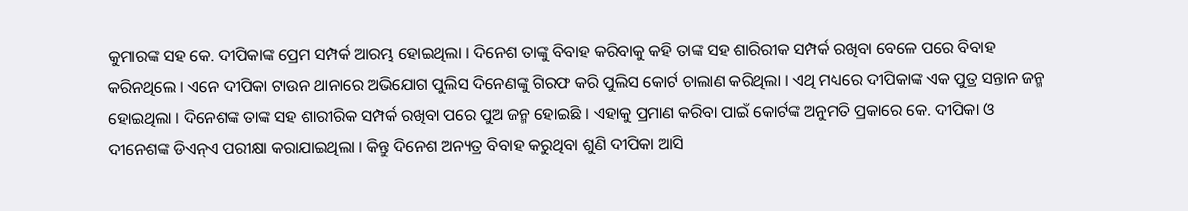କୁମାରଙ୍କ ସହ କେ. ଦୀପିକାଙ୍କ ପ୍ରେମ ସମ୍ପର୍କ ଆରମ୍ଭ ହୋଇଥିଲା । ଦିନେଶ ତାଙ୍କୁ ବିବାହ କରିବାକୁ କହି ତାଙ୍କ ସହ ଶାରିରୀକ ସମ୍ପର୍କ ରଖିବା ବେଳେ ପରେ ବିବାହ କରିନଥିଲେ । ଏନେ ଦୀପିକା ଟାଉନ ଥାନାରେ ଅଭିଯୋଗ ପୁଲିସ ଦିନେଣଙ୍କୁ ଗିରଫ କରି ପୁଲିସ କୋର୍ଟ ଚାଲାଣ କରିଥିଲା । ଏଥି ମଧ୍ୟରେ ଦୀପିକାଙ୍କ ଏକ ପୁତ୍ର ସନ୍ତାନ ଜନ୍ମ ହୋଇଥିଲା । ଦିନେଶଙ୍କ ତାଙ୍କ ସହ ଶାରୀରିକ ସମ୍ପର୍କ ରଖିବା ପରେ ପୁଅ ଜନ୍ମ ହୋଇଛି । ଏହାକୁ ପ୍ରମାଣ କରିବା ପାଇଁ କୋର୍ଟଙ୍କ ଅନୁମତି ପ୍ରକାରେ କେ. ଦୀପିକା ଓ ଦୀନେଶଙ୍କ ଡିଏନ୍ଏ ପରୀକ୍ଷା କରାଯାଇଥିଲା । କିନ୍ତୁ ଦିନେଶ ଅନ୍ୟତ୍ର ବିବାହ କରୁଥିବା ଶୁଣି ଦୀପିକା ଆସି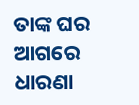ତାଙ୍କ ଘର ଆଗରେ ଧାରଣା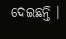ଦେଇଛନ୍ତି ।